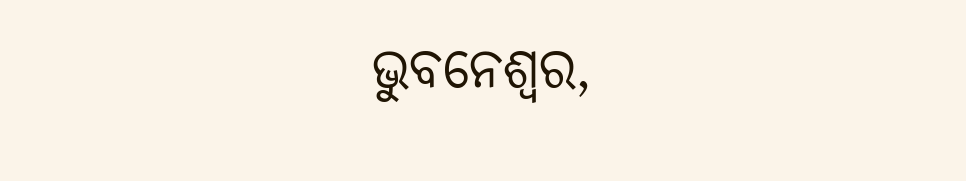ଭୁବନେଶ୍ବର,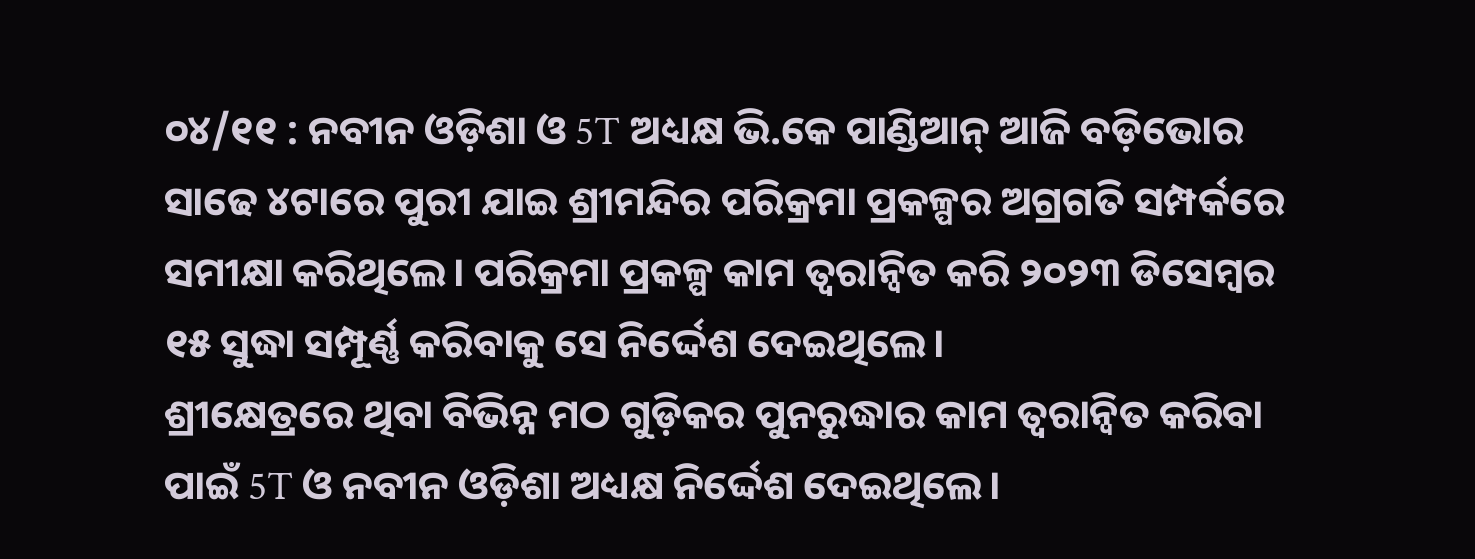୦୪/୧୧ : ନବୀନ ଓଡ଼ିଶା ଓ 5T ଅଧ୍ୟକ୍ଷ ଭି.କେ ପାଣ୍ଡିଆନ୍ ଆଜି ବଡ଼ିଭୋର ସାଢେ ୪ଟାରେ ପୁରୀ ଯାଇ ଶ୍ରୀମନ୍ଦିର ପରିକ୍ରମା ପ୍ରକଳ୍ପର ଅଗ୍ରଗତି ସମ୍ପର୍କରେ ସମୀକ୍ଷା କରିଥିଲେ। ପରିକ୍ରମା ପ୍ରକଳ୍ପ କାମ ତ୍ଵରାନ୍ଵିତ କରି ୨୦୨୩ ଡିସେମ୍ବର ୧୫ ସୁଦ୍ଧା ସମ୍ପୂର୍ଣ୍ଣ କରିବାକୁ ସେ ନିର୍ଦ୍ଦେଶ ଦେଇଥିଲେ।
ଶ୍ରୀକ୍ଷେତ୍ରରେ ଥିବା ବିଭିନ୍ନ ମଠ ଗୁଡ଼ିକର ପୁନରୁଦ୍ଧାର କାମ ତ୍ୱରାନ୍ୱିତ କରିବା ପାଇଁ 5T ଓ ନବୀନ ଓଡ଼ିଶା ଅଧ୍ୟକ୍ଷ ନିର୍ଦ୍ଦେଶ ଦେଇଥିଲେ।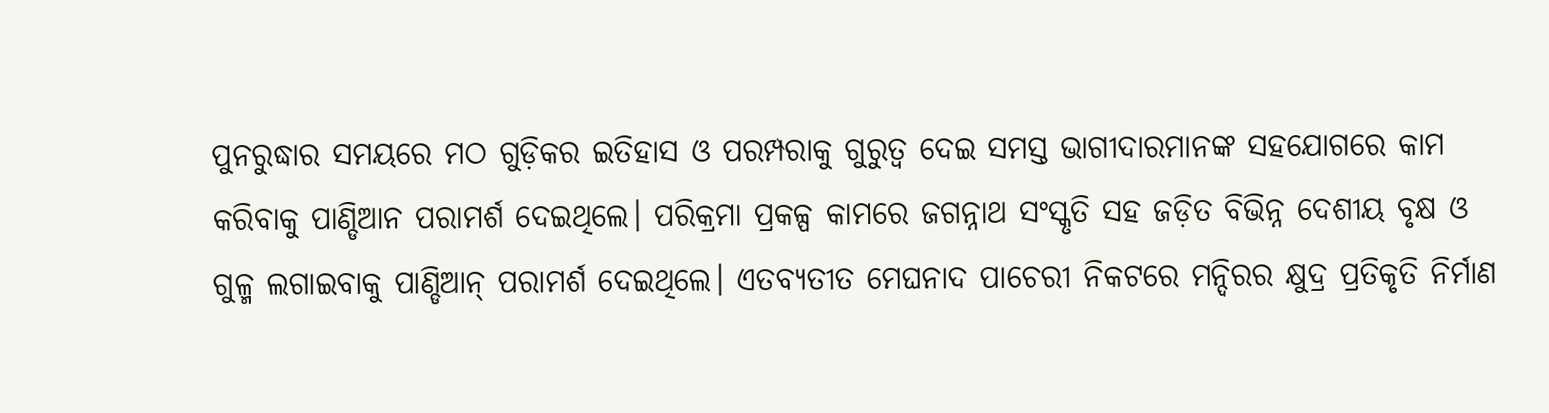ପୁନରୁଦ୍ଧାର ସମୟରେ ମଠ ଗୁଡ଼ିକର ଇତିହାସ ଓ ପରମ୍ପରାକୁ ଗୁରୁତ୍ଵ ଦେଇ ସମସ୍ତ ଭାଗୀଦାରମାନଙ୍କ ସହଯୋଗରେ କାମ କରିବାକୁ ପାଣ୍ଡିଆନ ପରାମର୍ଶ ଦେଇଥିଲେ। ପରିକ୍ରମା ପ୍ରକଳ୍ପ କାମରେ ଜଗନ୍ନାଥ ସଂସ୍କୃତି ସହ ଜଡ଼ିତ ବିଭିନ୍ନ ଦେଶୀୟ ବୃକ୍ଷ ଓ ଗୁଳ୍ମ ଲଗାଇବାକୁ ପାଣ୍ଡିଆନ୍ ପରାମର୍ଶ ଦେଇଥିଲେ। ଏତବ୍ୟତୀତ ମେଘନାଦ ପାଚେରୀ ନିକଟରେ ମନ୍ଦିରର କ୍ଷୁଦ୍ର ପ୍ରତିକୃତି ନିର୍ମାଣ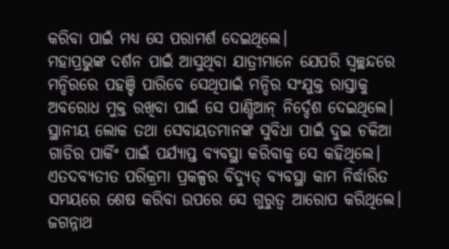କରିବା ପାଇଁ ମଧ୍ଯ ସେ ପରାମର୍ଶ ଦେଇଥିଲେ।
ମହାପ୍ରଭୁଙ୍କ ଦର୍ଶନ ପାଇଁ ଆସୁଥିବା ଯାତ୍ରୀମାନେ ଯେପରି ସ୍ବଚ୍ଛନ୍ଦରେ ମନ୍ଦିରରେ ପହଞ୍ଚି ପାରିବେ ସେଥିପାଇଁ ମନ୍ଦିର ସଂଯୁକ୍ତ ରାସ୍ତାକୁ ଅବରୋଧ ମୁକ୍ତ ରଖିବା ପାଇଁ ସେ ପାଣ୍ଡିଆନ୍ ନିର୍ଦ୍ଦେଶ ଦେଇଥିଲେ। ସ୍ଥାନୀୟ ଲୋକ ତଥା ସେବାୟତମାନଙ୍କ ସୁବିଧା ପାଇଁ ଦୁଇ ଚକିଆ ଗାଡିର ପାର୍କିଂ ପାଇଁ ପର୍ଯ୍ୟାପ୍ତ ବ୍ୟବସ୍ଥା କରିବାକୁ ସେ କହିଥିଲେ। ଏତଦବ୍ୟତୀତ ପରିକ୍ରମା ପ୍ରକଳ୍ପର ବିଦ୍ୟୁତ୍ ବ୍ୟବସ୍ଥା କାମ ନିର୍ଦ୍ଧାରିତ ସମୟରେ ଶେଷ କରିବା ଉପରେ ସେ ଗୁରୁତ୍ଵ ଆରୋପ କରିଥିଲେ।
ଜଗନ୍ନାଥ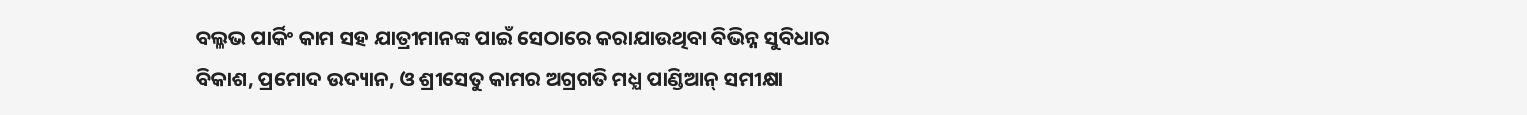ବଲ୍ଳଭ ପାର୍କିଂ କାମ ସହ ଯାତ୍ରୀମାନଙ୍କ ପାଇଁ ସେଠାରେ କରାଯାଉଥିବା ବିଭିନ୍ନ ସୁବିଧାର ବିକାଶ, ପ୍ରମୋଦ ଉଦ୍ୟାନ, ଓ ଶ୍ରୀସେତୁ କାମର ଅଗ୍ରଗତି ମଧ୍ଯ ପାଣ୍ଡିଆନ୍ ସମୀକ୍ଷା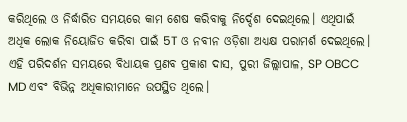କରିଥିଲେ ଓ ନିର୍ଦ୍ଧାରିତ ସମୟରେ କାମ ଶେଷ କରିବାକୁ ନିର୍ଦ୍ଦେଶ ଦେଇଥିଲେ। ଏଥିପାଇଁ ଅଧିକ ଲୋକ ନିୟୋଜିତ କରିବା ପାଇଁ 5T ଓ ନବୀନ ଓଡ଼ିଶା ଅଧ୍ୟକ୍ଷ ପରାମର୍ଶ ଦେଇଥିଲେ। ଏହି ପରିଦର୍ଶନ ସମୟରେ ବିଧାୟକ ପ୍ରଣବ ପ୍ରକାଶ ଦାସ, ପୁରୀ ଜିଲ୍ଲାପାଳ, SP OBCC MD ଏବଂ ବିଭିନ୍ନ ଅଧିକାରୀମାନେ ଉପସ୍ଥିତ ଥିଲେ।